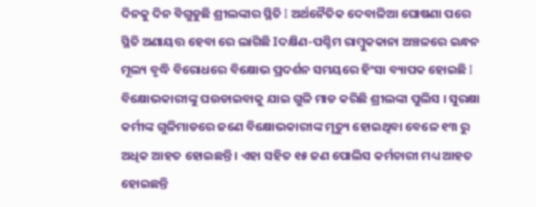ଦିନକୁ ଦିନ ବିଗୁଡୁଛି ଶ୍ରୀଲଙ୍କାର ସ୍ଥିତି I ଅର୍ଥନୈତିକ ଦେବାଳିଆ ଘୋଷଣା ପରେ ସ୍ଥିତି ଅଣାୟତ୍ତ ହେବା ରେ ଲାଗିଛି Iଦକ୍ଷିଣ-ପଶ୍ଚିମ ରାମ୍ବୁକକାନା ଅଞ୍ଚଳରେ ଇନ୍ଧନ ମୂଲ୍ୟ ବୃଦ୍ଧି ବିରୋଧରେ ବିକ୍ଷୋଭ ପ୍ରଦର୍ଶନ ସମୟରେ ହିଂସା ବ୍ୟାପକ ହୋଇଛି I ବିକ୍ଷୋଭକାରୀଙ୍କୁ ଘଉଡାଇବାକୁ ଯାଇ ଗୁଳି ମାଡ କରିଛି ଶ୍ରୀଲଙ୍କା ପୁଲିସ । ସୁରକ୍ଷା କର୍ମୀଙ୍କ ଗୁଳିମାଡରେ ଜଣେ ବିକ୍ଷୋଭକାରୀଙ୍କ ମୃତ୍ୟୁ ହୋଇଥିବା ବେଳେ ୧୩ ରୁ ଅଧିକ ଆହତ ହୋଇଛନ୍ତି । ଏହା ସହିତ ୧୫ ଜଣ ପୋଲିସ କର୍ମଚାରୀ ମଧ୍ୟ ଆହତ ହୋଇଛନ୍ତି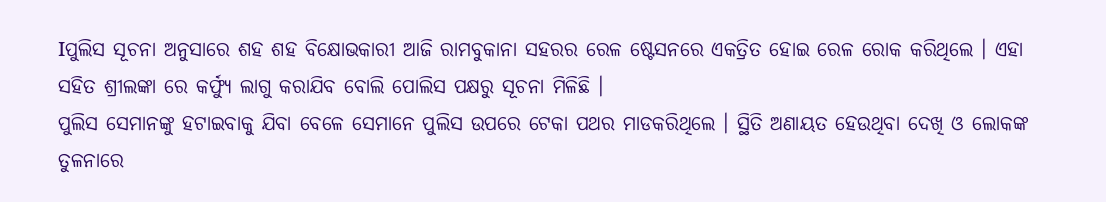Iପୁଲିସ ସୂଚନା ଅନୁସାରେ ଶହ ଶହ ବିକ୍ଷୋଭକାରୀ ଆଜି ରାମବୁକାନା ସହରର ରେଳ ଷ୍ଟେସନରେ ଏକତ୍ରିତ ହୋଇ ରେଳ ରୋକ କରିଥିଲେ । ଏହା ସହିତ ଶ୍ରୀଲଙ୍କା ରେ କର୍ଫ୍ୟୁ ଲାଗୁ କରାଯିବ ବୋଲି ପୋଲିସ ପକ୍ଷରୁ ସୂଚନା ମିଳିଛି ।
ପୁଲିସ ସେମାନଙ୍କୁ ହଟାଇବାକୁ ଯିବା ବେଳେ ସେମାନେ ପୁଲିସ ଉପରେ ଟେକା ପଥର ମାଡକରିଥିଲେ । ସ୍ଥିତି ଅଣାୟତ ହେଉଥିବା ଦେଖି ଓ ଲୋକଙ୍କ ତୁଳନାରେ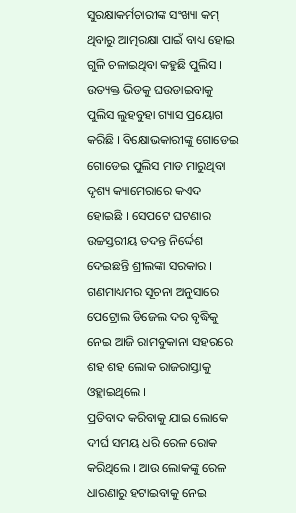ସୁରକ୍ଷାକର୍ମଚାରୀଙ୍କ ସଂଖ୍ୟା କମ୍ ଥିବାରୁ ଆତ୍ମରକ୍ଷା ପାଇଁ ବାଧ୍ୟ ହୋଇ ଗୁଳି ଚଳାଇଥିବା କହୁଛି ପୁଲିସ । ଉତ୍ୟକ୍ତ ଭିଡକୁ ଘଉଡାଇବାକୁ ପୁଲିସ ଲୁହବୁହା ଗ୍ୟାସ ପ୍ରୟୋଗ କରିଛି । ବିକ୍ଷୋଭକାରୀଙ୍କୁ ଗୋଡେଇ ଗୋଡେଇ ପୁଲିସ ମାଡ ମାରୁଥିବା ଦୃଶ୍ୟ କ୍ୟାମେରାରେ କଏଦ ହୋଇଛି । ସେପଟେ ଘଟଣାର ଉଚ୍ଚସ୍ତରୀୟ ତଦନ୍ତ ନିର୍ଦ୍ଦେଶ ଦେଇଛନ୍ତି ଶ୍ରୀଲଙ୍କା ସରକାର । ଗଣମାଧ୍ୟମର ସୂଚନା ଅନୁସାରେ ପେଟ୍ରୋଲ ଡିଜେଲ ଦର ବୃଦ୍ଧିକୁ ନେଇ ଆଜି ରାମବୁକାନା ସହରରେ ଶହ ଶହ ଲୋକ ରାଜରାସ୍ତାକୁ ଓହ୍ଲାଇଥିଲେ ।
ପ୍ରତିବାଦ କରିବାକୁ ଯାଇ ଲୋକେ ଦୀର୍ଘ ସମୟ ଧରି ରେଳ ରୋକ କରିଥିଲେ । ଆଉ ଲୋକଙ୍କୁ ରେଳ ଧାରଣାରୁ ହଟାଇବାକୁ ନେଇ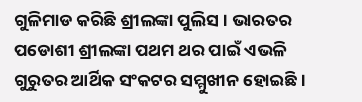ଗୁଳିମାଡ କରିଛି ଶ୍ରୀଲଙ୍କା ପୁଲିସ । ଭାରତର ପଡୋଶୀ ଶ୍ରୀଲଙ୍କା ପଥମ ଥର ପାଇଁ ଏଭଳି ଗୁରୁତର ଆର୍ଥିକ ସଂକଟର ସମ୍ମୁଖୀନ ହୋଇଛି ।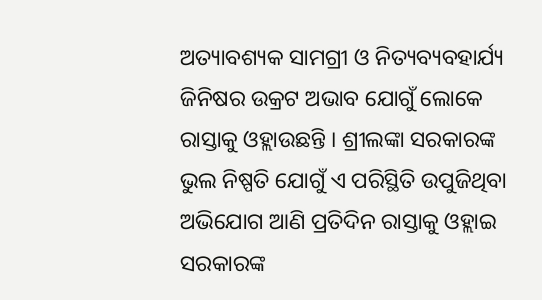ଅତ୍ୟାବଶ୍ୟକ ସାମଗ୍ରୀ ଓ ନିତ୍ୟବ୍ୟବହାର୍ଯ୍ୟ ଜିନିଷର ଉକ୍ରଟ ଅଭାବ ଯୋଗୁଁ ଲୋକେ ରାସ୍ତାକୁ ଓହ୍ଲାଉଛନ୍ତି । ଶ୍ରୀଲଙ୍କା ସରକାରଙ୍କ ଭୁଲ ନିଷ୍ପତି ଯୋଗୁଁ ଏ ପରିସ୍ଥିତି ଉପୁଜିଥିବା ଅଭିଯୋଗ ଆଣି ପ୍ରତିଦିନ ରାସ୍ତାକୁ ଓହ୍ଲାଇ ସରକାରଙ୍କ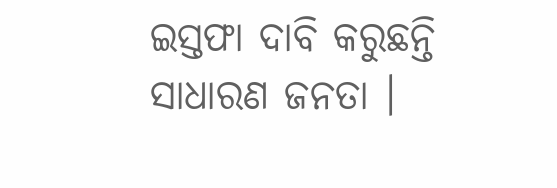ଇସ୍ତଫା ଦାବି କରୁଛନ୍ତି ସାଧାରଣ ଜନତା ।